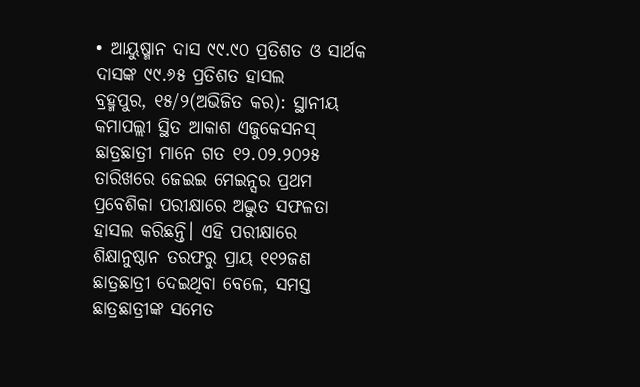• ଆୟୁଷ୍ମାନ ଦାସ ୯୯.୯୦ ପ୍ରତିଶତ ଓ ସାର୍ଥକ ଦାସଙ୍କ ୯୯.୬୫ ପ୍ରତିଶତ ହାସଲ
ବ୍ରହ୍ମପୁର, ୧୫/୨(ଅଭିଜିତ କର): ସ୍ଥାନୀୟ କମାପଲ୍ଲୀ ସ୍ଥିତ ଆକାଶ ଏଜୁକେସନସ୍ ଛାତ୍ରଛାତ୍ରୀ ମାନେ ଗତ ୧୨.୦୨.୨୦୨୫ ତାରିଖରେ ଜେଇଇ ମେଇନ୍ସର ପ୍ରଥମ ପ୍ରବେଶିକା ପରୀକ୍ଷାରେ ଅଦ୍ଭୁତ ସଫଳତା ହାସଲ କରିଛନ୍ତି। ଏହି ପରୀକ୍ଷାରେ ଶିକ୍ଷାନୁଷ୍ଠାନ ତରଫରୁ ପ୍ରାୟ ୧୧୨ଜଣ ଛାତ୍ରଛାତ୍ରୀ ଦେଇଥିବା ବେଳେ, ସମସ୍ତ ଛାତ୍ରଛାତ୍ରୀଙ୍କ ସମେତ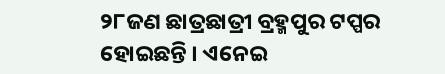୨୮ଜଣ ଛାତ୍ରଛାତ୍ରୀ ବ୍ରହ୍ମପୁର ଟପ୍ପର ହୋଇଛନ୍ତି । ଏନେଇ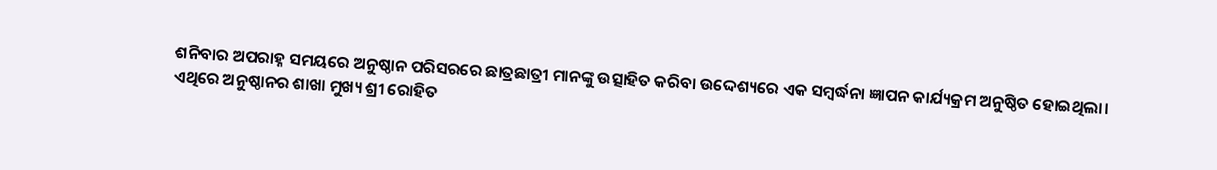ଶନିବାର ଅପରାହ୍ନ ସମୟରେ ଅନୁଷ୍ଠାନ ପରିସରରେ ଛାତ୍ରଛାତ୍ରୀ ମାନଙ୍କୁ ଉତ୍ସାହିତ କରିବା ଉଦ୍ଦେଶ୍ୟରେ ଏକ ସମ୍ବର୍ଦ୍ଧନା ଜ୍ଞାପନ କାର୍ଯ୍ୟକ୍ରମ ଅନୁଷ୍ଠିତ ହୋଇଥିଲା। ଏଥିରେ ଅନୁଷ୍ଠାନର ଶାଖା ମୁଖ୍ୟ ଶ୍ରୀ ରୋହିତ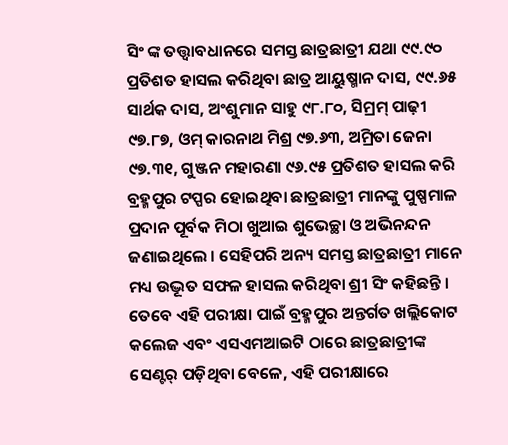ସିଂ ଙ୍କ ତତ୍ତ୍ଵାବଧାନରେ ସମସ୍ତ ଛାତ୍ରଛାତ୍ରୀ ଯଥା ୯୯.୯୦ ପ୍ରତିଶତ ହାସଲ କରିଥିବା ଛାତ୍ର ଆୟୁଷ୍ମାନ ଦାସ, ୯୯.୬୫ ସାର୍ଥକ ଦାସ, ଅଂଶୁମାନ ସାହୁ ୯୮.୮୦, ସିମ୍ରମ୍ ପାଢ଼ୀ ୯୭.୮୭, ଓମ୍ କାରନାଥ ମିଶ୍ର ୯୭.୬୩, ଅମ୍ରିତା ଜେନା ୯୭.୩୧, ଗୁଞ୍ଜନ ମହାରଣା ୯୬.୯୫ ପ୍ରତିଶତ ହାସଲ କରି ବ୍ରହ୍ମପୁର ଟପ୍ପର ହୋଇଥିବା ଛାତ୍ରଛାତ୍ରୀ ମାନଙ୍କୁ ପୁଷ୍ପମାଳ ପ୍ରଦାନ ପୂର୍ବକ ମିଠା ଖୁଆଇ ଶୁଭେଚ୍ଛା ଓ ଅଭିନନ୍ଦନ ଜଣାଇଥିଲେ । ସେହିପରି ଅନ୍ୟ ସମସ୍ତ ଛାତ୍ରଛାତ୍ରୀ ମାନେ ମଧ୍ୟ ଉଦ୍ଭୂତ ସଫଳ ହାସଲ କରିଥିବା ଶ୍ରୀ ସିଂ କହିଛନ୍ତି । ତେବେ ଏହି ପରୀକ୍ଷା ପାଇଁ ବ୍ରହ୍ମପୁର ଅନ୍ତର୍ଗତ ଖଲ୍ଲିକୋଟ କଲେଜ ଏବଂ ଏସଏମଆଇଟି ଠାରେ ଛାତ୍ରଛାତ୍ରୀଙ୍କ ସେଣ୍ଟର୍ ପଡ଼ିଥିବା ବେଳେ, ଏହି ପରୀକ୍ଷାରେ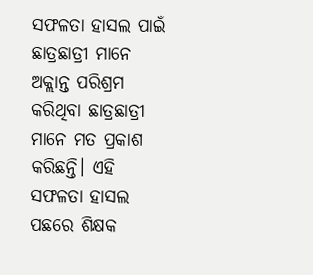ସଫଳତା ହାସଲ ପାଇଁ ଛାତ୍ରଛାତ୍ରୀ ମାନେ ଅକ୍ଲାନ୍ତ ପରିଶ୍ରମ କରିଥିବା ଛାତ୍ରଛାତ୍ରୀ ମାନେ ମତ ପ୍ରକାଶ କରିଛନ୍ତି। ଏହି ସଫଳତା ହାସଲ ପଛରେ ଶିକ୍ଷକ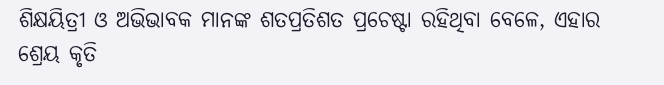ଶିକ୍ଷୟିତ୍ରୀ ଓ ଅଭିଭାବକ ମାନଙ୍କ ଶତପ୍ରତିଶତ ପ୍ରଚେଷ୍ଟା ରହିଥିବା ବେଳେ, ଏହାର ଶ୍ରେୟ କୃତି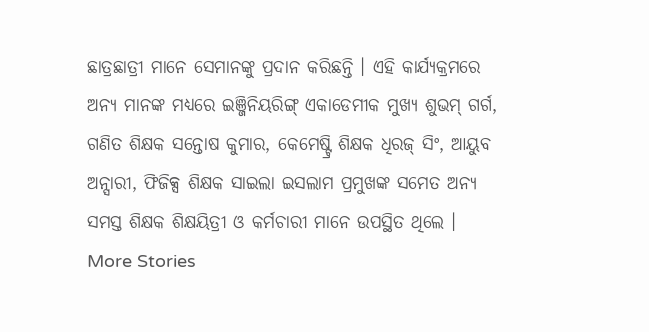ଛାତ୍ରଛାତ୍ରୀ ମାନେ ସେମାନଙ୍କୁ ପ୍ରଦାନ କରିଛନ୍ତି । ଏହି କାର୍ଯ୍ୟକ୍ରମରେ ଅନ୍ୟ ମାନଙ୍କ ମଧ୍ୟରେ ଇଞ୍ଜିନିୟରିଙ୍ଗ୍ ଏକାଡେମୀକ ମୁଖ୍ୟ ଶୁଭମ୍ ଗର୍ଗ, ଗଣିତ ଶିକ୍ଷକ ସନ୍ତୋଷ କୁମାର, କେମେଷ୍ଟ୍ରି ଶିକ୍ଷକ ଧିରଜ୍ ସିଂ, ଆୟୁବ ଅନ୍ସାରୀ, ଫିଜିକ୍ସ ଶିକ୍ଷକ ସାଇଲା ଇସଲାମ ପ୍ରମୁଖଙ୍କ ସମେତ ଅନ୍ୟ ସମସ୍ତ ଶିକ୍ଷକ ଶିକ୍ଷୟିତ୍ରୀ ଓ କର୍ମଚାରୀ ମାନେ ଉପସ୍ଥିତ ଥିଲେ ।
More Stories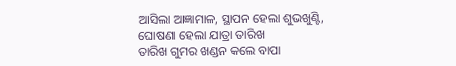ଆସିଲା ଆଜ୍ଞାମାଳ, ସ୍ଥାପନ ହେଲା ଶୁଭଖୁଣ୍ଟି, ଘୋଷଣା ହେଲା ଯାତ୍ରା ତାରିଖ
ତାରିଖ ଗୁମର ଖଣ୍ଡନ କଲେ ବାପା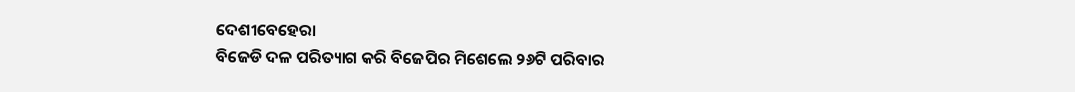ଦେଶୀବେହେରା
ବିଜେଡି ଦଳ ପରିତ୍ୟାଗ କରି ବିଜେପିର ମିଶେଲେ ୨୬ଟି ପରିବାର